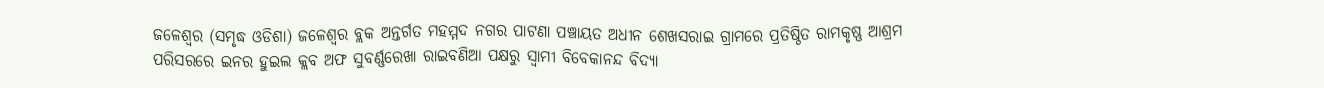ଜଳେଶ୍ୱର (ସମୃଦ୍ଧ ଓଡିଶା) ଜଳେଶ୍ୱର ବ୍ଲକ ଅନ୍ତର୍ଗତ ମହମ୍ମଦ ନଗର ପାଟଣା ପଞ୍ଚାୟତ ଅଧୀନ ଶେଖସରାଇ ଗ୍ରାମରେ ପ୍ରତିଷ୍ଠିତ ରାମକୃଷ୍ଣ ଆଶ୍ରମ ପରିସରରେ ଇନର ହୁଇଲ କ୍ଲବ ଅଫ ସୁବର୍ଣ୍ଣରେଖା ରାଇବଣିଆ ପକ୍ଷରୁ ସ୍ଵାମୀ ବିବେକାନନ୍ଦ ବିଦ୍ୟା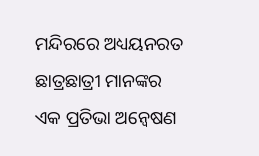ମନ୍ଦିରରେ ଅଧ୍ୟୟନରତ ଛାତ୍ରଛାତ୍ରୀ ମାନଙ୍କର ଏକ ପ୍ରତିଭା ଅନ୍ୱେଷଣ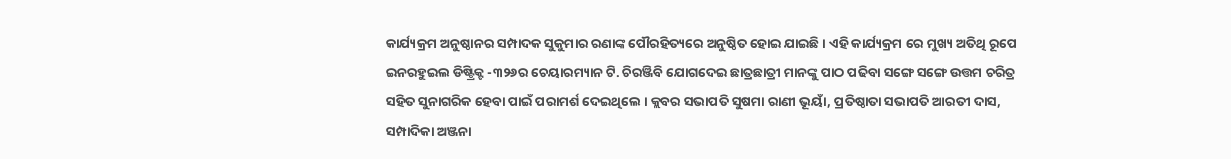କାର୍ଯ୍ୟକ୍ରମ ଅନୁଷ୍ଠାନର ସମ୍ପାଦକ ସୁକୁମାର ରଣାଙ୍କ ପୌରହିତ୍ୟରେ ଅନୁଷ୍ଠିତ ହୋଇ ଯାଇଛି । ଏହି କାର୍ଯ୍ୟକ୍ରମ ରେ ମୁଖ୍ୟ ଅତିଥି ରୂପେ ଇନରହୁଇଲ ଡିଷ୍ଟ୍ରିକ୍ଟ -୩୨୬ର ଚେୟାରମ୍ୟାନ ଟି. ଚିରଞ୍ଜିବି ଯୋଗଦେଇ ଛାତ୍ରଛାତ୍ରୀ ମାନଙ୍କୁ ପାଠ ପଢିବା ସଙ୍ଗେ ସଙ୍ଗେ ଉତ୍ତମ ଚରିତ୍ର ସହିତ ସୁନାଗରିକ ହେବା ପାଇଁ ପରାମର୍ଶ ଦେଇଥିଲେ । କ୍ଲବର ସଭାପତି ସୁଷମା ରାଣୀ ଭୂୟାଁ, ପ୍ରତିଷ୍ଠାତା ସଭାପତି ଆରତୀ ଦାସ, ସମ୍ପାଦିକା ଅଞ୍ଜନା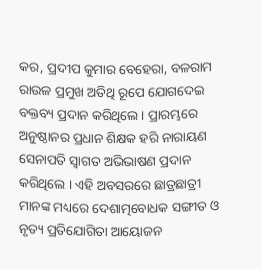କର, ପ୍ରଦୀପ କୁମାର ବେହେରା, ବଳରାମ ରାଉଳ ପ୍ରମୁଖ ଅତିଥି ରୂପେ ଯୋଗଦେଇ ବକ୍ତବ୍ୟ ପ୍ରଦାନ କରିଥିଲେ । ପ୍ରାରମ୍ଭରେ ଅନୁଷ୍ଠାନର ପ୍ରଧାନ ଶିକ୍ଷକ ହରି ନାରାୟଣ ସେନାପତି ସ୍ୱାଗତ ଅଭିଭାଷଣ ପ୍ରଦାନ କରିଥିଲେ । ଏହି ଅବସରରେ ଛାତ୍ରଛାତ୍ରୀ ମାନଙ୍କ ମଧ୍ୟରେ ଦେଶାତ୍ମବୋଧକ ସଙ୍ଗୀତ ଓ ନୃତ୍ୟ ପ୍ରତିଯୋଗିତା ଆୟୋଜନ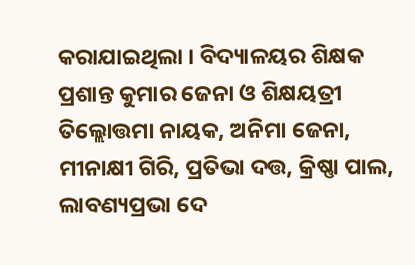କରାଯାଇଥିଲା । ବିଦ୍ୟାଳୟର ଶିକ୍ଷକ ପ୍ରଶାନ୍ତ କୁମାର ଜେନା ଓ ଶିକ୍ଷୟତ୍ରୀ ତିଲ୍ଲୋତ୍ତମା ନାୟକ, ଅନିମା ଜେନା, ମୀନାକ୍ଷୀ ଗିରି, ପ୍ରତିଭା ଦତ୍ତ, କ୍ରିଷ୍ଣା ପାଲ, ଲାବଣ୍ୟପ୍ରଭା ଦେ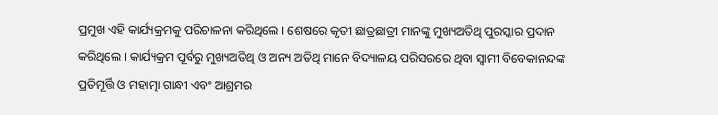ପ୍ରମୁଖ ଏହି କାର୍ଯ୍ୟକ୍ରମକୁ ପରିଚାଳନା କରିଥିଲେ । ଶେଷରେ କୃତୀ ଛାତ୍ରଛାତ୍ରୀ ମାନଙ୍କୁ ମୁଖ୍ୟଅତିଥି ପୁରସ୍କାର ପ୍ରଦାନ କରିଥିଲେ । କାର୍ଯ୍ୟକ୍ରମ ପୂର୍ବରୁ ମୁଖ୍ୟଅତିଥି ଓ ଅନ୍ୟ ଅତିଥି ମାନେ ବିଦ୍ୟାଳୟ ପରିସରରେ ଥିବା ସ୍ୱାମୀ ବିବେକାନନ୍ଦଙ୍କ ପ୍ରତିମୂର୍ତ୍ତି ଓ ମହାତ୍ମା ଗାନ୍ଧୀ ଏବଂ ଆଶ୍ରମର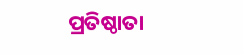ପ୍ରତିଷ୍ଠାତା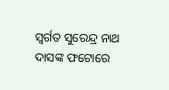ସ୍ବର୍ଗତ ସୁରେନ୍ଦ୍ର ନାଥ ଦାସଙ୍କ ଫଟୋରେ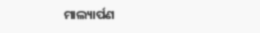ମାଲ୍ୟାର୍ପଣ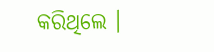କରିଥିଲେ ।